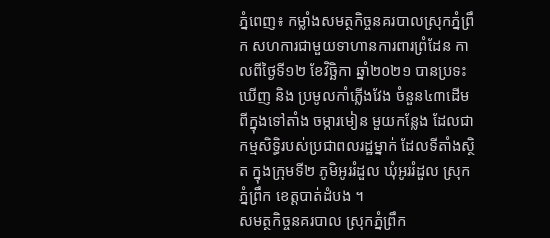ភ្នំពេញ៖ កម្លាំងសមត្ថកិច្ចនគរបាលស្រុកភ្នំព្រឹក សហការជាមួយទាហានការពារព្រំដែន កាលពីថ្ងៃទី១២ ខែវិច្ឆិកា ឆ្នាំ២០២១ បានប្រទះឃើញ និង ប្រមូលកាំភ្លើងវែង ចំនួន៤៣ដើម ពីក្នុងទៅតាំង ចម្ការមៀន មួយកន្លែង ដែលជាកម្មសិទ្ធិរបស់ប្រជាពលរដ្ឋម្នាក់ ដែលទីតាំងស្ថិត ក្នុងក្រុមទី២ ភូមិអូររំដួល ឃុំអូររំដួល ស្រុកភ្នំព្រឹក ខេត្តបាត់ដំបង ។
សមត្ថកិច្ចនគរបាល ស្រុកភ្នំព្រឹក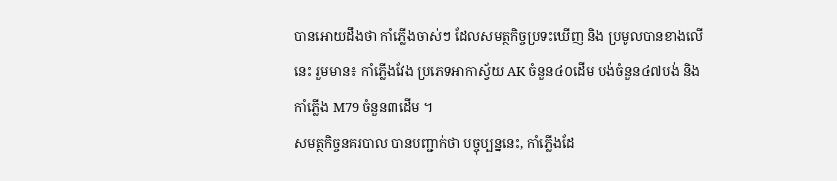បានអោយដឹងថា កាំភ្លើងចាស់ៗ ដែលសមត្ថកិច្ចប្រទះឃើញ និង ប្រមូលបានខាងលើនេះ រួមមាន៖ កាំភ្លើងវែង ប្រភេទអាកាស្វ័យ AK ចំនួន៤០ដើម បង់ចំនួន៤៧បង់ និងកាំភ្លើង M79 ចំនួន៣ដើម ។
សមត្ថកិច្ចនគរបាល បានបញ្ជាក់ថា បច្ចុប្បន្ននេះ, កាំភ្លើងដែ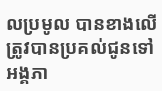លប្រមូល បានខាងលើ ត្រូវបានប្រគល់ជូនទៅ អង្គភា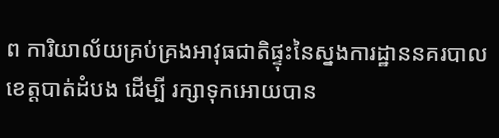ព ការិយាល័យគ្រប់គ្រងអាវុធជាតិផ្ទុះនៃស្នងការដ្ឋាននគរបាលខេត្តបាត់ដំបង ដើម្បី រក្សាទុកអោយបាន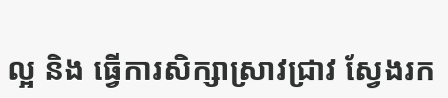ល្អ និង ធ្វើការសិក្សាស្រាវជ្រាវ ស្វែងរក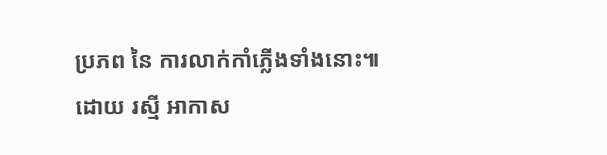ប្រភព នៃ ការលាក់កាំភ្លើងទាំងនោះ៕
ដោយ រស្មី អាកាស